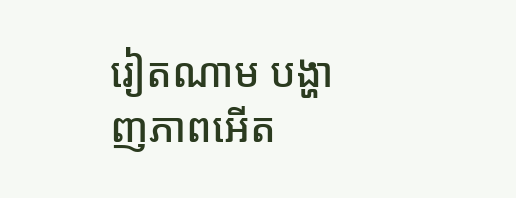រៀតណាម បង្ហាញភាពអើត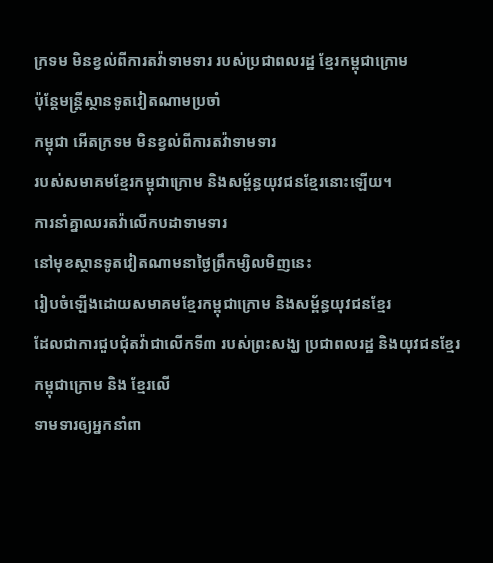ក្រទម មិនខ្វល់ពីការតវ៉ាទាមទារ របស់ប្រជាពលរដ្ឋ ខ្មែរកម្ពុជាក្រោម
ប៉ុន្តែមន្រ្តីស្ថានទូតវៀតណាមប្រចាំ
កម្ពុជា អើតក្រទម មិនខ្វល់ពីការតវ៉ាទាមទារ
របស់សមាគមខ្មែរកម្ពុជាក្រោម និងសម្ព័ន្ធយុវជនខ្មែរនោះឡើយ។
ការនាំគ្នាឈរតវ៉ាលើកបដាទាមទារ
នៅមុខស្ថានទូតវៀតណាមនាថ្ងៃព្រឹកម្សិលមិញនេះ
រៀបចំឡើងដោយសមាគមខ្មែរកម្ពុជាក្រោម និងសម្ព័ន្ធយុវជនខ្មែរ
ដែលជាការជួបជុំតវ៉ាជាលើកទី៣ របស់ព្រះសង្ឃ ប្រជាពលរដ្ឋ និងយុវជនខ្មែរ
កម្ពុជាក្រោម និង ខ្មែរលើ
ទាមទារឲ្យអ្នកនាំពា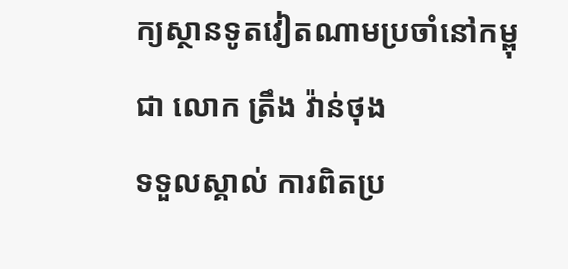ក្យស្ថានទូតវៀតណាមប្រចាំនៅកម្ពុជា លោក ត្រឹង វ៉ាន់ថុង
ទទួលស្គាល់ ការពិតប្រ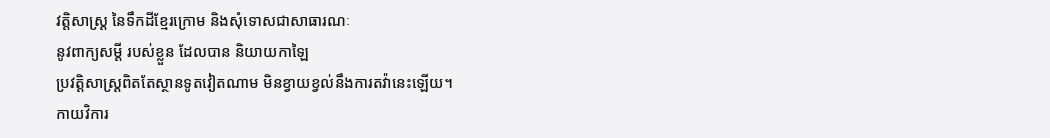វត្តិសាស្រ្ត នៃទឹកដីខ្មែរក្រោម និងសុំទោសជាសាធារណៈ
នូវពាក្យសម្តី របស់ខ្លួន ដែលបាន និយាយកាឡៃ
ប្រវត្តិសាស្រ្តពិតតែស្ថានទូតវៀតណាម មិនខ្វាយខ្វល់នឹងការតវ៉ានេះឡើយ។
កាយវិការ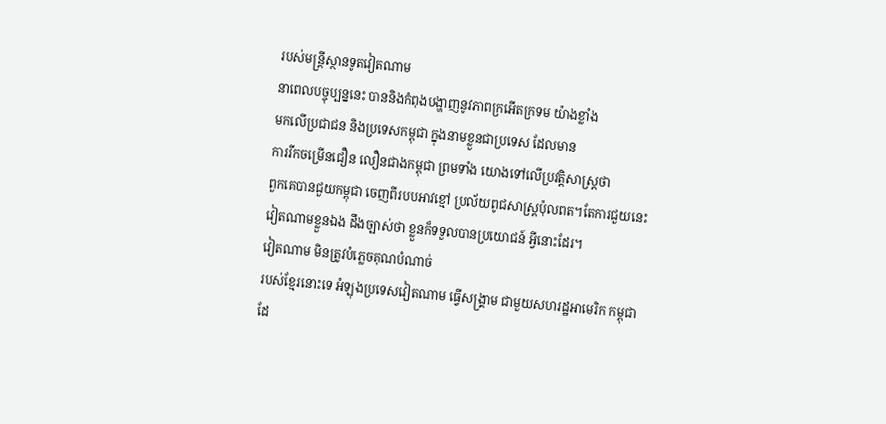របស់មន្រ្តីស្ថានទូតវៀតណាម
នាពេលបច្ចុប្បន្ននេះ បាននិងកំពុងបង្ហាញនូវភាពក្រអើតក្រទម យ៉ាងខ្លាំង
មកលើប្រជាជន និងប្រទេសកម្ពុជា ក្នុងនាមខ្លួនជាប្រទេស ដែលមាន
ការរីកចម្រើនជឿន លឿនជាងកម្ពុជា ព្រមទាំង យោងទៅលើប្រវត្តិសាស្រ្តថា
ពួកគេបានជួយកម្ពុជា ចេញពីរបបអាវខ្មៅ ប្រល័យពូជសាស្រ្តប៉ុលពត។តែការជួយនេះ
វៀតណាមខ្លួនឯង ដឹងច្បាស់ថា ខ្លួនក៏ទទួលបានប្រយោជន៍ អ្វីនោះដែរ។
វៀតណាម មិនត្រូវបំភ្លេចគុណបំណាច់
របស់ខ្មែរនោះទេ អំឡុងប្រទេសវៀតណាម ធ្វើសង្រ្គាម ជាមួយសហរដ្ឋអាមេរិក កម្ពុជា
ដែ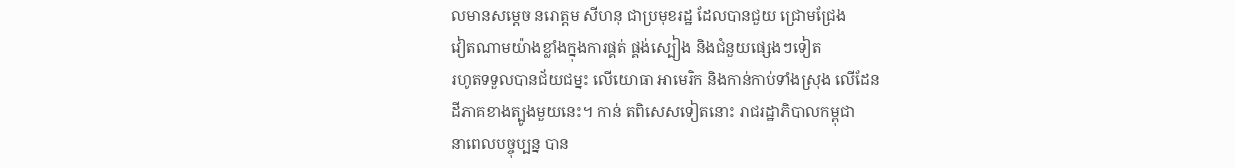លមានសម្តេច នរោត្តម សីហនុ ជាប្រមុខរដ្ឋ ដែលបានជួយ ជ្រោមជ្រែង
វៀតណាមយ៉ាងខ្លាំងក្នុងការផ្គត់ ផ្គង់ស្បៀង និងជំនួយផ្សេងៗទៀត
រហូតទទួលបានជ័យជម្នះ លើយោធា អាមេរិក និងកាន់កាប់ទាំងស្រុង លើដែន
ដីភាគខាងត្បូងមួយនេះ។ កាន់ តពិសេសទៀតនោះ រាជរដ្ឋាភិបាលកម្ពុជា
នាពេលបច្ចុប្បន្ន បាន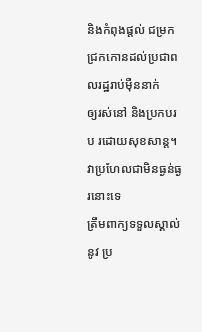និងកំពុងផ្តល់ ជម្រកជ្រកកោនដល់ប្រជាពលរដ្ឋរាប់ម៉ឺននាក់
ឲ្យរស់នៅ និងប្រកបរប រដោយសុខសាន្ត។
វាប្រហែលជាមិនធ្ងន់ធ្ងរនោះទេ
ត្រឹមពាក្យទទួលស្គាល់នូវ ប្រ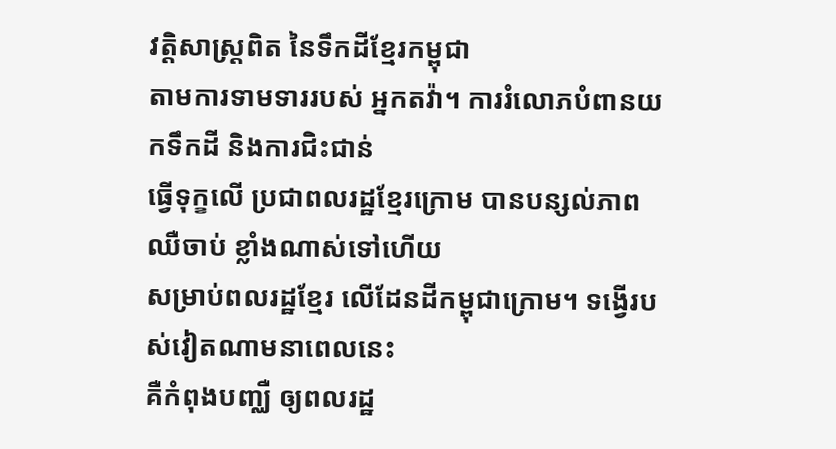វត្តិសាស្រ្តពិត នៃទឹកដីខ្មែរកម្ពុជា
តាមការទាមទាររបស់ អ្នកតវ៉ា។ ការរំលោភបំពានយកទឹកដី និងការជិះជាន់
ធ្វើទុក្ខលើ ប្រជាពលរដ្ឋខ្មែរក្រោម បានបន្សល់ភាពឈឺចាប់ ខ្លាំងណាស់ទៅហើយ
សម្រាប់ពលរដ្ឋខ្មែរ លើដែនដីកម្ពុជាក្រោម។ ទង្វើរបស់វៀតណាមនាពេលនេះ
គឺកំពុងបញ្ឈឺ ឲ្យពលរដ្ឋ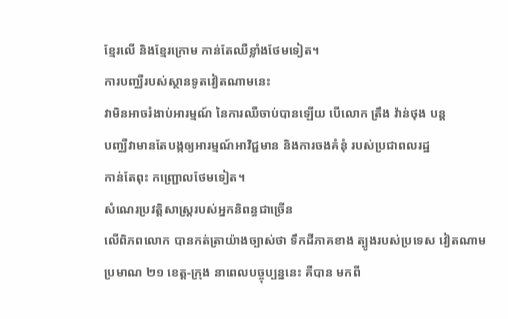ខ្មែរលើ និងខ្មែរក្រោម កាន់តែឈឺខ្លាំងថែមទៀត។
ការបញ្ឈឺរបស់ស្ថានទូតវៀតណាមនេះ
វាមិនអាចរំងាប់អារម្មណ៍ នៃការឈឺចាប់បានឡើយ បើលោក ត្រឹង វ៉ាន់ថុង បន្ត
បញ្ឈឺវាមានតែបង្កឲ្យអារម្មណ៍អាវិជ្ជមាន និងការចងគំនុំ របស់ប្រជាពលរដ្ឋ
កាន់តែពុះ កញ្ជ្រោលថែមទៀត។
សំណេរប្រវត្តិសាស្រ្តរបស់អ្នកនិពន្ធជាច្រើន
លើពិភពលោក បានកត់ត្រាយ៉ាងច្បាស់ថា ទឹកដីភាគខាង ត្បូងរបស់ប្រទេស វៀតណាម
ប្រមាណ ២១ ខេត្ត-ក្រុង នាពេលបច្ចុប្បន្ននេះ គឺបាន មកពី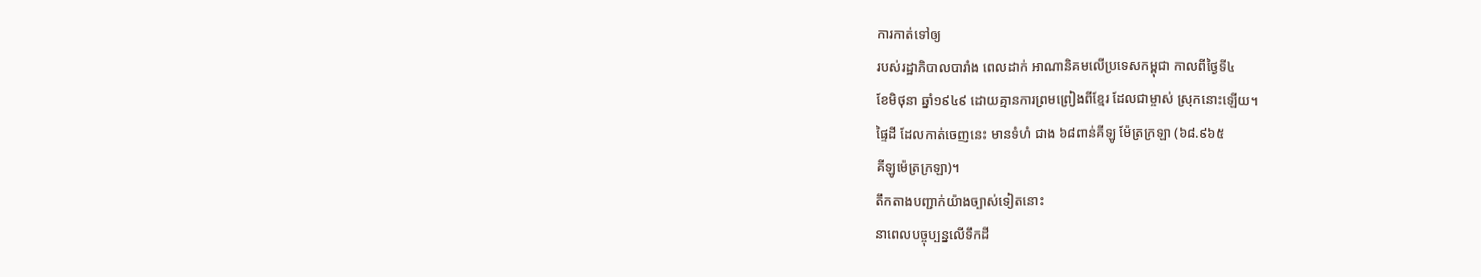ការកាត់ទៅឲ្យ
របស់រដ្ឋាភិបាលបារាំង ពេលដាក់ អាណានិគមលើប្រទេសកម្ពុជា កាលពីថ្ងៃទី៤
ខែមិថុនា ឆ្នាំ១៩៤៩ ដោយគ្មានការព្រមព្រៀងពីខ្មែរ ដែលជាម្ចាស់ ស្រុកនោះឡើយ។
ផ្ទៃដី ដែលកាត់ចេញនេះ មានទំហំ ជាង ៦៨ពាន់គីឡូ ម៉ែត្រក្រឡា (៦៨.៩៦៥
គីឡូម៉េត្រក្រឡា)។
តឹកតាងបញ្ជាក់យ៉ាងច្បាស់ទៀតនោះ
នាពេលបច្ចុប្បន្នលើទឹកដី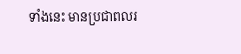ទាំងនេះ មានប្រជាពលរ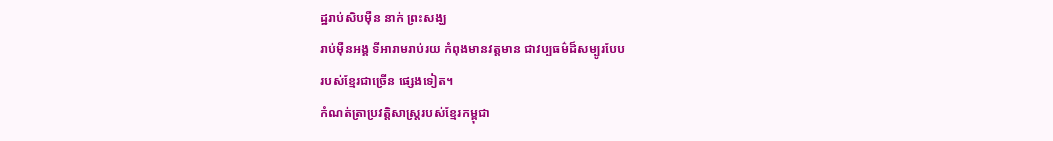ដ្ឋរាប់សិបម៉ឺន នាក់ ព្រះសង្ឃ
រាប់ម៉ឺនអង្គ ទីអារាមរាប់រយ កំពុងមានវត្តមាន ជាវប្បធម៌ដ៏សម្បូរបែប
របស់ខ្មែរជាច្រើន ផ្សេងទៀត។
កំណត់ត្រាប្រវត្តិសាស្រ្តរបស់ខ្មែរកម្ពុជា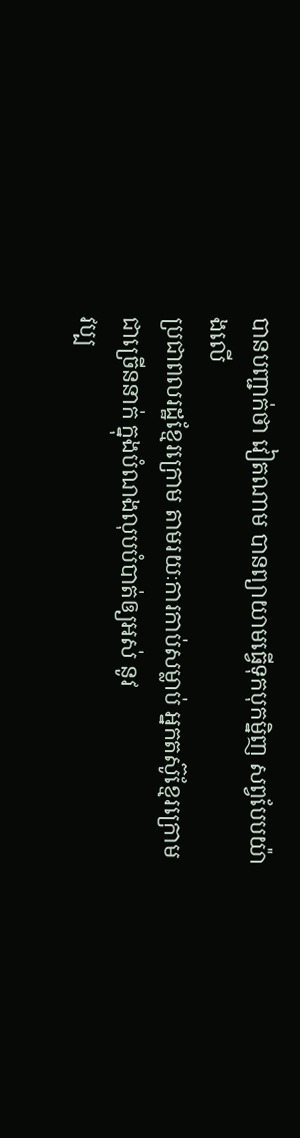បានបញ្ជាក់ថា វៀតណាម បានព្យាយាមធ្វើទុកបុកម្និញ សព្វបែបយ៉ាងលើ
ប្រជាពលរដ្ឋខ្មែរក្រោម តាមរយៈការកាប់សម្លាប់ អ្នកតស៊ូខ្មែរក្រោម
ជាច្រើននាក់ ក្នុងបំណងលុបបំបាត់ឲ្យអស់ នូវ
វប្ប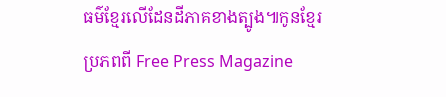ធម៌ខ្មែរលើដែនដីភាគខាងត្បូង៕កូនខ្មែរ
ប្រភពពី Free Press Magazine